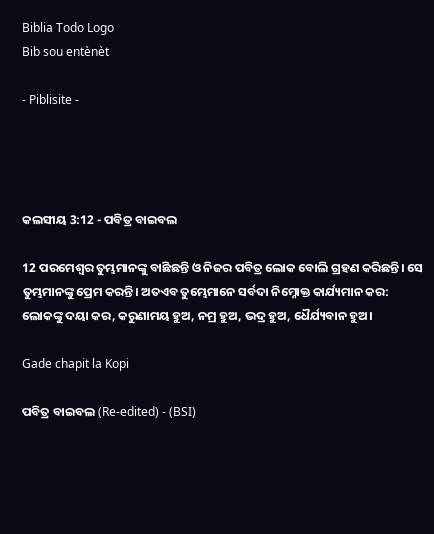Biblia Todo Logo
Bib sou entènèt

- Piblisite -




କଲସୀୟ 3:12 - ପବିତ୍ର ବାଇବଲ

12 ପରମେଶ୍ୱର ତୁମ୍ଭମାନଙ୍କୁ ବାଛିଛନ୍ତି ଓ ନିଜର ପବିତ୍ର ଲୋକ ବୋଲି ଗ୍ରହଣ କରିଛନ୍ତି। ସେ ତୁମ୍ଭମାନଙ୍କୁ ପ୍ରେମ କରନ୍ତି। ଅତଏବ ତୁମ୍ଭେମାନେ ସର୍ବଦା ନିମ୍ନୋକ୍ତ କାର୍ଯ୍ୟମାନ କର: ଲୋକଙ୍କୁ ଦୟା କର, କରୁଣାମୟ ହୁଅ, ନମ୍ର ହୁଅ, ଭଦ୍ର ହୁଅ, ଧୈର୍ଯ୍ୟବାନ ହୁଅ।

Gade chapit la Kopi

ପବିତ୍ର ବାଇବଲ (Re-edited) - (BSI)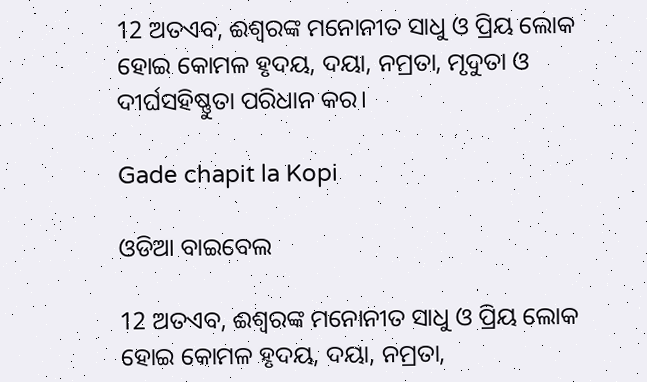12 ଅତଏବ, ଈଶ୍ଵରଙ୍କ ମନୋନୀତ ସାଧୁ ଓ ପ୍ରିୟ ଲୋକ ହୋଇ କୋମଳ ହୃଦୟ, ଦୟା, ନମ୍ରତା, ମୃଦୁତା ଓ ଦୀର୍ଘସହିଷ୍ଣୁତା ପରିଧାନ କର।

Gade chapit la Kopi

ଓଡିଆ ବାଇବେଲ

12 ଅତଏବ, ଈଶ୍ୱରଙ୍କ ମନୋନୀତ ସାଧୁ ଓ ପ୍ରିୟ ଲୋକ ହୋଇ କୋମଳ ହୃଦୟ, ଦୟା, ନମ୍ରତା,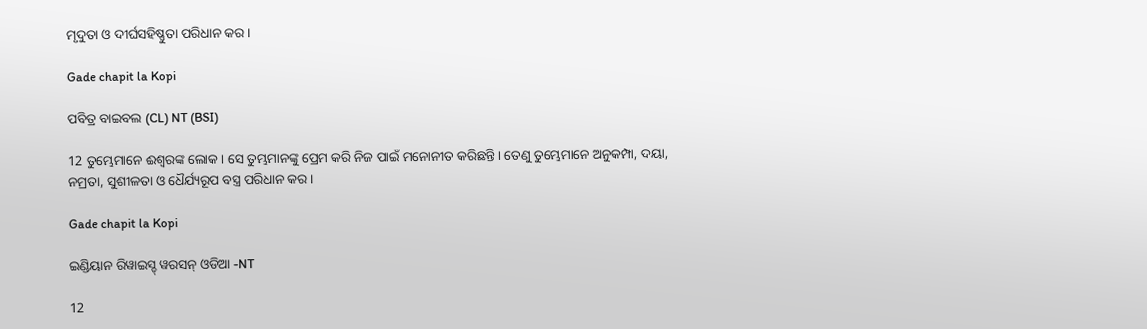ମୃଦୁତା ଓ ଦୀର୍ଘସହିଷ୍ଣୁତା ପରିଧାନ କର।

Gade chapit la Kopi

ପବିତ୍ର ବାଇବଲ (CL) NT (BSI)

12 ତୁମ୍ଭେମାନେ ଈଶ୍ୱରଙ୍କ ଲୋକ। ସେ ତୁମ୍ଭମାନଙ୍କୁ ପ୍ରେମ କରି ନିଜ ପାଇଁ ମନୋନୀତ କରିଛନ୍ତି। ତେଣୁ ତୁମ୍ଭେମାନେ ଅନୁକମ୍ପା, ଦୟା, ନମ୍ରତା, ସୁଶୀଳତା ଓ ଧୈର୍ଯ୍ୟରୂପ ବସ୍ତ୍ର ପରିଧାନ କର।

Gade chapit la Kopi

ଇଣ୍ଡିୟାନ ରିୱାଇସ୍ଡ୍ ୱରସନ୍ ଓଡିଆ -NT

12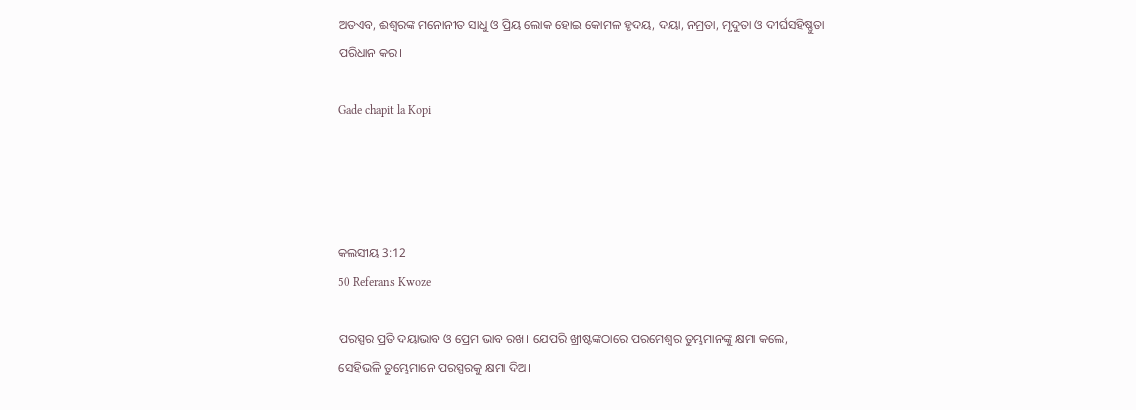ଅତଏବ, ଈଶ୍ବରଙ୍କ ମନୋନୀତ ସାଧୁ ଓ ପ୍ରିୟ ଲୋକ ହୋଇ କୋମଳ ହୃଦୟ, ଦୟା, ନମ୍ରତା, ମୃଦୁତା ଓ ଦୀର୍ଘସହିଷ୍ଣୁତା ପରିଧାନ କର।

Gade chapit la Kopi




କଲସୀୟ 3:12
50 Referans Kwoze

ପରସ୍ପର ପ୍ରତି ଦୟାଭାବ ଓ ପ୍ରେମ ଭାବ ରଖ। ଯେପରି ଖ୍ରୀଷ୍ଟଙ୍କଠାରେ ପରମେଶ୍ୱର ତୁମ୍ଭମାନଙ୍କୁ କ୍ଷମା କଲେ, ସେହିଭଳି ତୁମ୍ଭେମାନେ ପରସ୍ପରକୁ କ୍ଷମା ଦିଅ।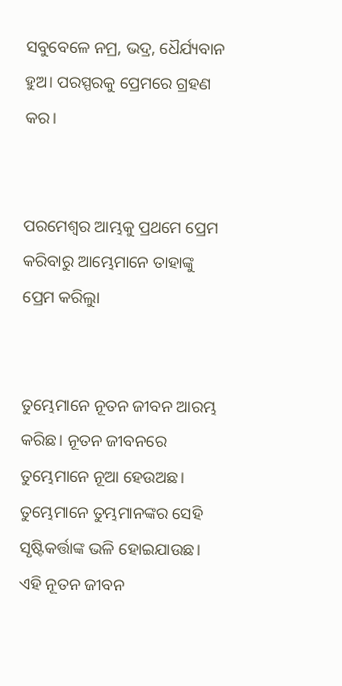ସବୁବେଳେ ନମ୍ର, ଭଦ୍ର, ଧୈର୍ଯ୍ୟବାନ ହୁଅ। ପରସ୍ପରକୁ ପ୍ରେମରେ ଗ୍ରହଣ କର।


ପରମେଶ୍ୱର ଆମ୍ଭକୁ ପ୍ରଥମେ ପ୍ରେମ କରିବାରୁ ଆମ୍ଭେମାନେ ତାହାଙ୍କୁ ପ୍ରେମ କରିଲୁା


ତୁମ୍ଭେମାନେ ନୂତନ ଜୀବନ ଆରମ୍ଭ କରିଛ। ନୂତନ ଜୀବନରେ ତୁମ୍ଭେମାନେ ନୂଆ ହେଉଅଛ। ତୁମ୍ଭେମାନେ ତୁମ୍ଭମାନଙ୍କର ସେହି ସୃଷ୍ଟିକର୍ତ୍ତାଙ୍କ ଭଳି ହୋଇଯାଉଛ। ଏହି ନୂତନ ଜୀବନ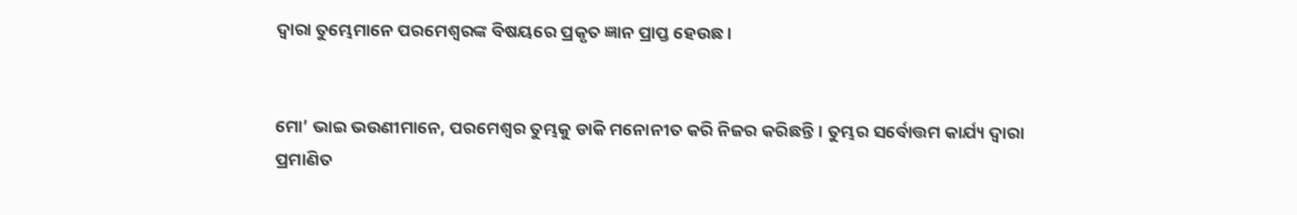ଦ୍ୱାରା ତୁମ୍ଭେମାନେ ପରମେଶ୍ୱରଙ୍କ ବିଷୟରେ ପ୍ରକୃତ ଜ୍ଞାନ ପ୍ରାପ୍ତ ହେଉଛ।


ମୋ’ ଭାଇ ଭଉଣୀମାନେ, ପରମେଶ୍ୱର ତୁମ୍ଭକୁ ଡାକି ମନୋନୀତ କରି ନିଜର କରିଛନ୍ତି। ତୁମ୍ଭର ସର୍ବୋତ୍ତମ କାର୍ଯ୍ୟ ଦ୍ୱାରା ପ୍ରମାଣିତ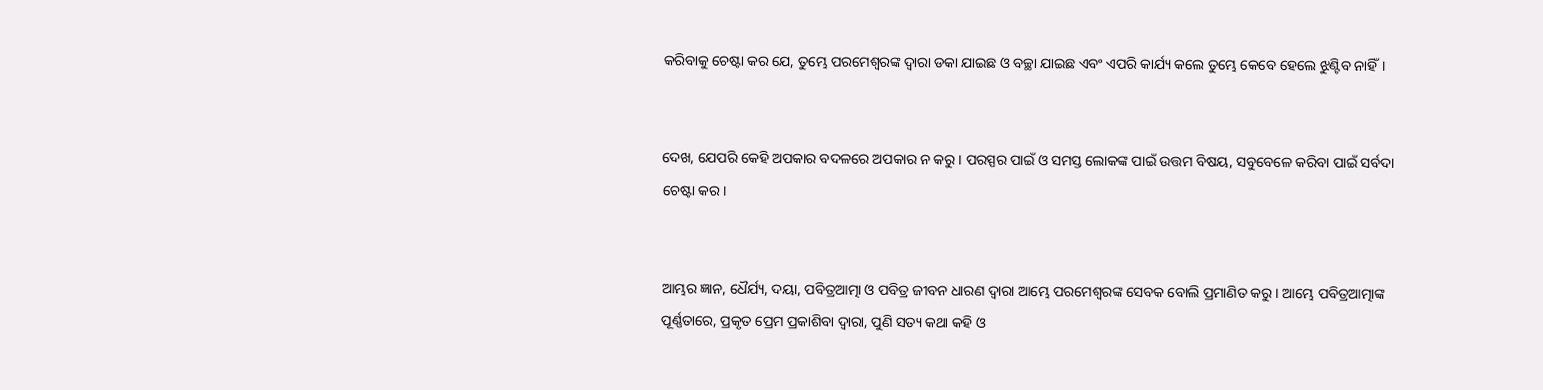କରିବାକୁ ଚେଷ୍ଟା କର ଯେ, ତୁମ୍ଭେ ପରମେଶ୍ୱରଙ୍କ ଦ୍ୱାରା ଡକା ଯାଇଛ ଓ ବଚ୍ଛା ଯାଇଛ ଏବଂ ଏପରି କାର୍ଯ୍ୟ କଲେ ତୁମ୍ଭେ କେବେ ହେଲେ ଝୁଣ୍ଟିବ ନାହିଁ।


ଦେଖ, ଯେପରି କେହି ଅପକାର ବଦଳରେ ଅପକାର ନ କରୁ। ପରସ୍ପର ପାଇଁ ଓ ସମସ୍ତ ଲୋକଙ୍କ ପାଇଁ ଉତ୍ତମ ବିଷୟ, ସବୁବେଳେ କରିବା ପାଇଁ ସର୍ବଦା ଚେଷ୍ଟା କର।


ଆମ୍ଭର ଜ୍ଞାନ, ଧୈର୍ଯ୍ୟ, ଦୟା, ପବିତ୍ରଆତ୍ମା ଓ ପବିତ୍ର ଜୀବନ ଧାରଣ ଦ୍ୱାରା ଆମ୍ଭେ ପରମେଶ୍ୱରଙ୍କ ସେବକ ବୋଲି ପ୍ରମାଣିତ କରୁ। ଆମ୍ଭେ ପବିତ୍ରଆତ୍ମାଙ୍କ ପୂର୍ଣ୍ଣତାରେ, ପ୍ରକୃତ ପ୍ରେମ ପ୍ରକାଶିବା ଦ୍ୱାରା, ପୁଣି ସତ୍ୟ କଥା କହି ଓ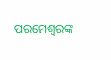ପରମେଶ୍ୱରଙ୍କ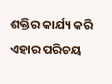ଶକ୍ତିର କାର୍ଯ୍ୟ କରି ଏହାର ପରିଚୟ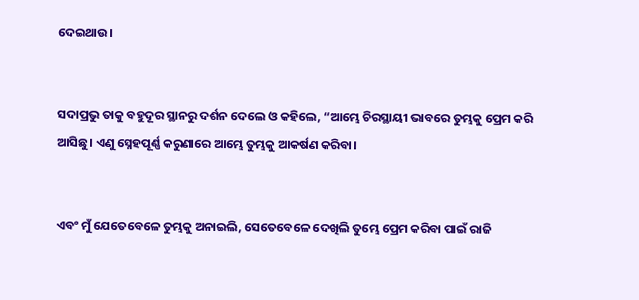ଦେଇଥାଉ।


ସଦାପ୍ରଭୁ ତାକୁ ବହୁଦୂର ସ୍ଥାନରୁ ଦର୍ଶନ ଦେଲେ ଓ କହିଲେ, “ଆମ୍ଭେ ଚିରସ୍ଥାୟୀ ଭାବରେ ତୁମ୍ଭକୁ ପ୍ରେମ କରି ଆସିଛୁ। ଏଣୁ ସ୍ନେହପୂର୍ଣ୍ଣ କରୁଣାରେ ଆମ୍ଭେ ତୁମ୍ଭକୁ ଆକର୍ଷଣ କରିବା।


ଏବଂ ମୁଁ ଯେତେବେଳେ ତୁମ୍ଭକୁ ଅନାଇଲି, ସେତେବେଳେ ଦେଖିଲି ତୁମ୍ଭେ ପ୍ରେମ କରିବା ପାଇଁ ରାଜି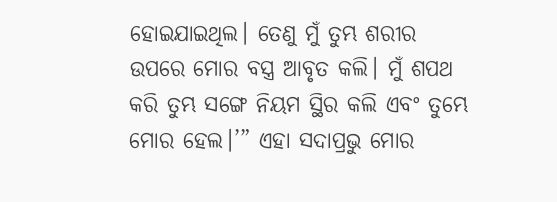ହୋଇଯାଇଥିଲ। ତେଣୁ ମୁଁ ତୁମ୍ଭ ଶରୀର ଉପରେ ମୋର ବସ୍ତ୍ର ଆବୃତ କଲି। ମୁଁ ଶପଥ କରି ତୁମ୍ଭ ସଙ୍ଗେ ନିୟମ ସ୍ଥିର କଲି ଏବଂ ତୁମ୍ଭେ ମୋର ହେଲ।’” ଏହା ସଦାପ୍ରଭୁ ମୋର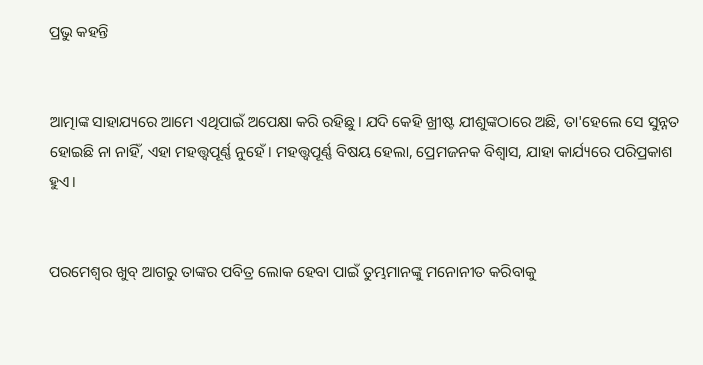ପ୍ରଭୁ କହନ୍ତି


ଆତ୍ମାଙ୍କ ସାହାଯ୍ୟରେ ଆମେ ଏଥିପାଇଁ ଅପେକ୍ଷା କରି ରହିଛୁ। ଯଦି କେହି ଖ୍ରୀଷ୍ଟ ଯୀଶୁଙ୍କଠାରେ ଅଛି, ତା'ହେଲେ ସେ ସୁନ୍ନତ ହୋଇଛି ନା ନାହିଁ, ଏହା ମହତ୍ତ୍ୱପୂର୍ଣ୍ଣ ନୁହେଁ। ମହତ୍ତ୍ୱପୂର୍ଣ୍ଣ ବିଷୟ ହେଲା, ପ୍ରେମଜନକ ବିଶ୍ୱାସ, ଯାହା କାର୍ଯ୍ୟରେ ପରିପ୍ରକାଶ ହୁଏ।


ପରମେଶ୍ୱର ଖୁବ୍ ଆଗରୁ ତାଙ୍କର ପବିତ୍ର ଲୋକ ହେବା ପାଇଁ ତୁମ୍ଭମାନଙ୍କୁ ମନୋନୀତ କରିବାକୁ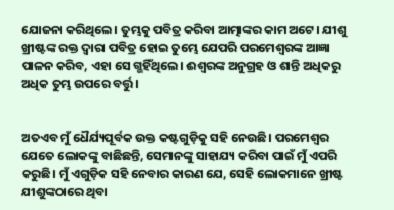ଯୋଜନା କରିଥିଲେ। ତୁମ୍ଭକୁ ପବିତ୍ର କରିବା ଆତ୍ମାଙ୍କର କାମ ଅଟେ। ଯୀଶୁ ଖ୍ରୀଷ୍ଟଙ୍କ ରକ୍ତ ଦ୍ୱାରା ପବିତ୍ର ହୋଇ ତୁମ୍ଭେ ଯେପରି ପରମେଶ୍ୱରଙ୍କ ଆଜ୍ଞା ପାଳନ କରିବ, ଏହା ସେ ଗ୍ଭହିଁଥିଲେ। ଈଶ୍ୱରଙ୍କ ଅନୁଗ୍ରହ ଓ ଶାନ୍ତି ଅଧିକରୁ ଅଧିକ ତୁମ୍ଭ ଉପରେ ବର୍ତ୍ତୁ।


ଅତଏବ ମୁଁ ଧୈର୍ଯ୍ୟପୂର୍ବକ ଉକ୍ତ କଷ୍ଟଗୁଡ଼ିକୁ ସହି ନେଉଛି। ପରମେଶ୍ୱର ଯେତେ ଲୋକଙ୍କୁ ବାଛିଛନ୍ତି, ସେମାନଙ୍କୁ ସାହାଯ୍ୟ କରିବା ପାଇଁ ମୁଁ ଏପରି କରୁଛି। ମୁଁ ଏଗୁଡ଼ିକ ସହି ନେବାର କାରଣ ଯେ, ସେହି ଲୋକମାନେ ଖ୍ରୀଷ୍ଟ ଯୀଶୁଙ୍କଠାରେ ଥିବା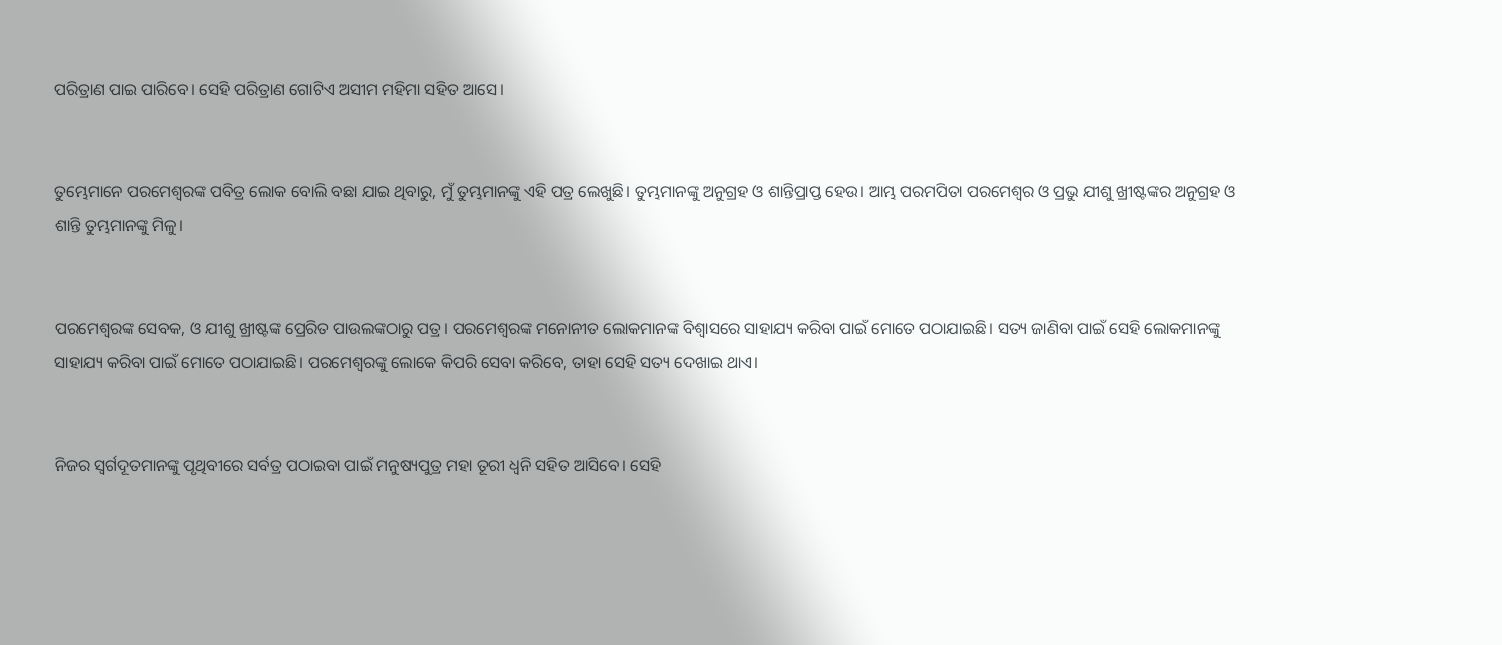ପରିତ୍ରାଣ ପାଇ ପାରିବେ। ସେହି ପରିତ୍ରାଣ ଗୋଟିଏ ଅସୀମ ମହିମା ସହିତ ଆସେ।


ତୁମ୍ଭେମାନେ ପରମେଶ୍ୱରଙ୍କ ପବିତ୍ର ଲୋକ ବୋଲି ବଛା ଯାଇ ଥିବାରୁ, ମୁଁ ତୁମ୍ଭମାନଙ୍କୁ ଏହି ପତ୍ର ଲେଖୁଛି। ତୁମ୍ଭମାନଙ୍କୁ ଅନୁଗ୍ରହ ଓ ଶାନ୍ତିପ୍ରାପ୍ତ ହେଉ। ଆମ୍ଭ ପରମପିତା ପରମେଶ୍ୱର ଓ ପ୍ରଭୁ ଯୀଶୁ ଖ୍ରୀଷ୍ଟଙ୍କର ଅନୁଗ୍ରହ ଓ ଶାନ୍ତି ତୁମ୍ଭମାନଙ୍କୁ ମିଳୁ।


ପରମେଶ୍ୱରଙ୍କ ସେବକ, ଓ ଯୀଶୁ ଖ୍ରୀଷ୍ଟଙ୍କ ପ୍ରେରିତ ପାଉଲଙ୍କଠାରୁ ପତ୍ର। ପରମେଶ୍ୱରଙ୍କ ମନୋନୀତ ଲୋକମାନଙ୍କ ବିଶ୍ୱାସରେ ସାହାଯ୍ୟ କରିବା ପାଇଁ ମୋତେ ପଠାଯାଇଛି। ସତ୍ୟ ଜାଣିବା ପାଇଁ ସେହି ଲୋକମାନଙ୍କୁ ସାହାଯ୍ୟ କରିବା ପାଇଁ ମୋତେ ପଠାଯାଇଛି। ପରମେଶ୍ୱରଙ୍କୁ ଲୋକେ କିପରି ସେବା କରିବେ, ତାହା ସେହି ସତ୍ୟ ଦେଖାଇ ଥାଏ।


ନିଜର ସ୍ୱର୍ଗଦୂତମାନଙ୍କୁ ପୃଥିବୀରେ ସର୍ବତ୍ର ପଠାଇବା ପାଇଁ ମନୁଷ୍ୟପୁତ୍ର ମହା ତୂରୀ ଧ୍ୱନି ସହିତ ଆସିବେ। ସେହି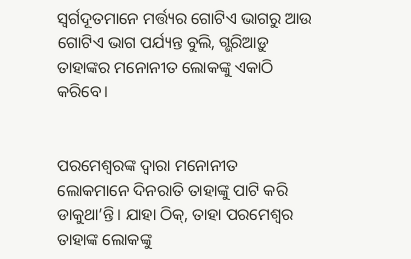ସ୍ୱର୍ଗଦୂତମାନେ ମର୍ତ୍ତ୍ୟର ଗୋଟିଏ ଭାଗରୁ ଆଉ ଗୋଟିଏ ଭାଗ ପର୍ଯ୍ୟନ୍ତ ବୁଲି, ଗ୍ଭରିଆଡ଼ୁ ତାହାଙ୍କର ମନୋନୀତ ଲୋକଙ୍କୁ ଏକାଠି କରିବେ।


ପରମେଶ୍ୱରଙ୍କ ଦ୍ୱାରା ମନୋନୀତ ଲୋକମାନେ ଦିନରାତି ତାହାଙ୍କୁ ପାଟି କରି ଡାକୁଥା’ନ୍ତି। ଯାହା ଠିକ୍, ତାହା ପରମେଶ୍ୱର ତାହାଙ୍କ ଲୋକଙ୍କୁ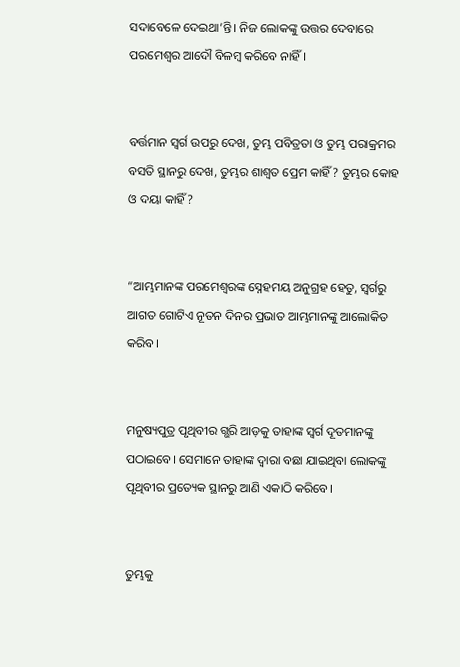ସଦାବେଳେ ଦେଇଥା’ନ୍ତି। ନିଜ ଲୋକଙ୍କୁ ଉତ୍ତର ଦେବାରେ ପରମେଶ୍ୱର ଆଦୌ ବିଳମ୍ବ କରିବେ ନାହିଁ।


ବର୍ତ୍ତମାନ ସ୍ୱର୍ଗ ଉପରୁ ଦେଖ, ତୁମ୍ଭ ପବିତ୍ରତା ଓ ତୁମ୍ଭ ପରାକ୍ରମର ବସତି ସ୍ଥାନରୁ ଦେଖ, ତୁମ୍ଭର ଶାଶ୍ୱତ ପ୍ରେମ କାହିଁ? ତୁମ୍ଭର କୋହ ଓ ଦୟା କାହିଁ?


“ଆମ୍ଭମାନଙ୍କ ପରମେଶ୍ୱରଙ୍କ ସ୍ନେହମୟ ଅନୁଗ୍ରହ ହେତୁ, ସ୍ୱର୍ଗରୁ ଆଗତ ଗୋଟିଏ ନୂତନ ଦିନର ପ୍ରଭାତ ଆମ୍ଭମାନଙ୍କୁ ଆଲୋକିତ କରିବ।


ମନୁଷ୍ୟପୁତ୍ର ପୃଥିବୀର ଗ୍ଭରି ଆଡ଼କୁ ତାହାଙ୍କ ସ୍ୱର୍ଗ ଦୂତମାନଙ୍କୁ ପଠାଇବେ। ସେମାନେ ତାହାଙ୍କ ଦ୍ୱାରା ବଛା ଯାଇଥିବା ଲୋକଙ୍କୁ ପୃଥିବୀର ପ୍ରତ୍ୟେକ ସ୍ଥାନରୁ ଆଣି ଏକାଠି କରିବେ।


ତୁମ୍ଭକୁ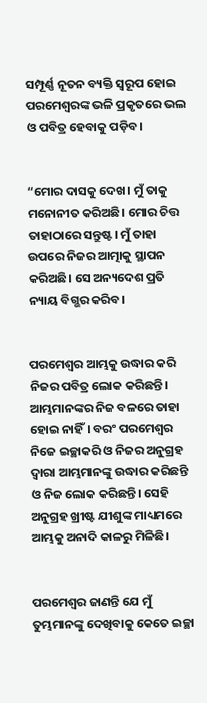ସମ୍ପୂର୍ଣ୍ଣ ନୂତନ ବ୍ୟକ୍ତି ସ୍ୱରୂପ ହୋଇ ପରମେଶ୍ୱରଙ୍କ ଭଳି ପ୍ରକୃତରେ ଭଲ ଓ ପବିତ୍ର ହେବାକୁ ପଡ଼ିବ।


“ମୋର ଦାସକୁ ଦେଖ। ମୁଁ ତାକୁ ମନୋନୀତ କରିଅଛି। ମୋର ଚିତ୍ତ ତାହାଠାରେ ସନ୍ତୁଷ୍ଟ। ମୁଁ ତାହା ଉପରେ ନିଜର ଆତ୍ମାକୁ ସ୍ଥାପନ କରିଅଛି। ସେ ଅନ୍ୟଦେଶ ପ୍ରତି ନ୍ୟାୟ ବିଗ୍ଭର କରିବ।


ପରମେଶ୍ୱର ଆମ୍ଭକୁ ଉଦ୍ଧାର କରି ନିଜର ପବିତ୍ର ଲୋକ କରିଛନ୍ତି। ଆମ୍ଭମାନଙ୍କର ନିଜ ବଳରେ ତାହା ହୋଇ ନାହିଁ। ବରଂ ପରମେଶ୍ୱର ନିଜେ ଇଚ୍ଛାକରି ଓ ନିଜର ଅନୁଗ୍ରହ ଦ୍ୱାରା ଆମ୍ଭମାନଙ୍କୁ ଉଦ୍ଧାର କରିଛନ୍ତି ଓ ନିଜ ଲୋକ କରିଛନ୍ତି। ସେହି ଅନୁଗ୍ରହ ଖ୍ରୀଷ୍ଟ ଯୀଶୁଙ୍କ ମାଧ୍ୟମରେ ଆମ୍ଭକୁ ଅନାଦି କାଳରୁ ମିଳିଛି।


ପରମେଶ୍ୱର ଜାଣନ୍ତି ଯେ ମୁଁ ତୁମ୍ଭମାନଙ୍କୁ ଦେଖିବାକୁ କେତେ ଇଚ୍ଛା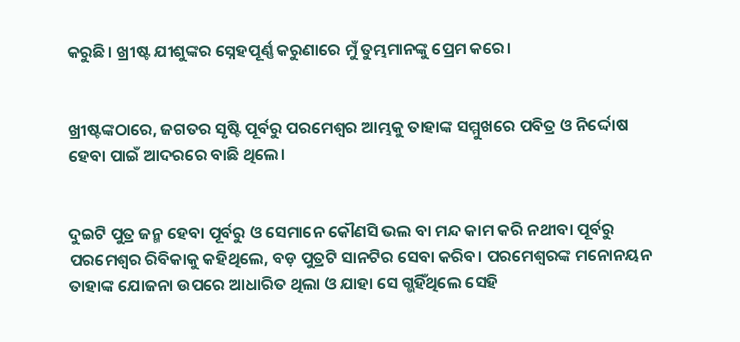କରୁଛି। ଖ୍ରୀଷ୍ଟ ଯୀଶୁଙ୍କର ସ୍ନେହପୂର୍ଣ୍ଣ କରୁଣାରେ ମୁଁ ତୁମ୍ଭମାନଙ୍କୁ ପ୍ରେମ କରେ।


ଖ୍ରୀଷ୍ଟଙ୍କଠାରେ, ଜଗତର ସୃଷ୍ଟି ପୂର୍ବରୁ ପରମେଶ୍ୱର ଆମ୍ଭକୁ ତାହାଙ୍କ ସମ୍ମୁଖରେ ପବିତ୍ର ଓ ନିର୍ଦ୍ଦୋଷ ହେବା ପାଇଁ ଆଦରରେ ବାଛି ଥିଲେ।


ଦୁଇଟି ପୁତ୍ର ଜନ୍ମ ହେବା ପୂର୍ବରୁ ଓ ସେମାନେ କୌଣସି ଭଲ ବା ମନ୍ଦ କାମ କରି ନଥୀବା ପୂର୍ବରୁ ପରମେଶ୍ୱର ରିବିକାକୁ କହିଥିଲେ, ବଡ଼ ପୁତ୍ରଟି ସାନଟିର ସେବା କରିବ। ପରମେଶ୍ୱରଙ୍କ ମନୋନୟନ ତାହାଙ୍କ ଯୋଜନା ଉପରେ ଆଧାରିତ ଥିଲା ଓ ଯାହା ସେ ଗ୍ଭହିଁଥିଲେ ସେହି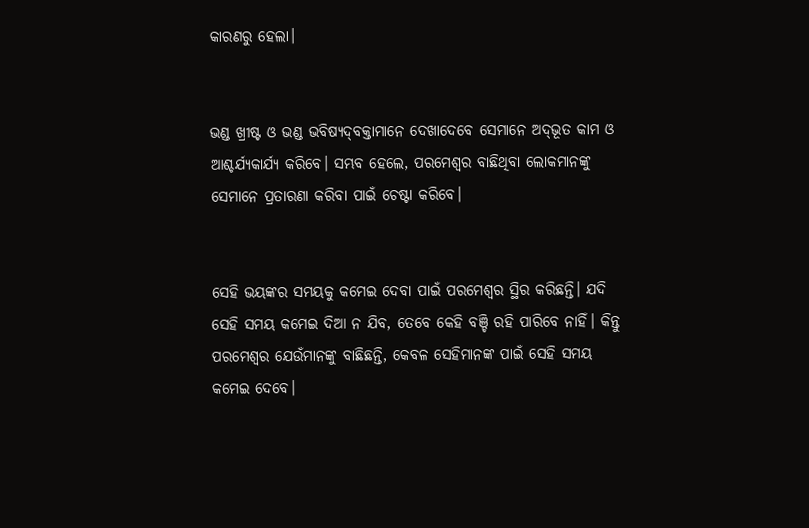କାରଣରୁ ହେଲା।


ଭଣ୍ଡ ଖ୍ରୀଷ୍ଟ ଓ ଭଣ୍ଡ ଭବିଷ୍ୟ‌ଦ୍‌ବକ୍ତାମାନେ ଦେଖାଦେବେ ସେମାନେ ଅ‌ଦ୍‌ଭୂତ କାମ ଓ ଆଶ୍ଚର୍ଯ୍ୟକାର୍ଯ୍ୟ କରିବେ। ସମ୍ଭବ ହେଲେ, ପରମେଶ୍ୱର ବାଛିଥିବା ଲୋକମାନଙ୍କୁ ସେମାନେ ପ୍ରତାରଣା କରିବା ପାଇଁ ଚେଷ୍ଟା କରିବେ।


ସେହି ଭୟଙ୍କର ସମୟକୁ କମେଇ ଦେବା ପାଇଁ ପରମେଶ୍ୱର ସ୍ଥିର କରିଛନ୍ତି। ଯଦି ସେହି ସମୟ କମେଇ ଦିଆ ନ ଯିବ, ତେବେ କେହି ବଞ୍ଚି ରହି ପାରିବେ ନାହିଁ। କିନ୍ତୁ ପରମେଶ୍ୱର ଯେଉଁମାନଙ୍କୁ ବାଛିଛନ୍ତି, କେବଳ ସେହିମାନଙ୍କ ପାଇଁ ସେହି ସମୟ କମେଇ ଦେବେ।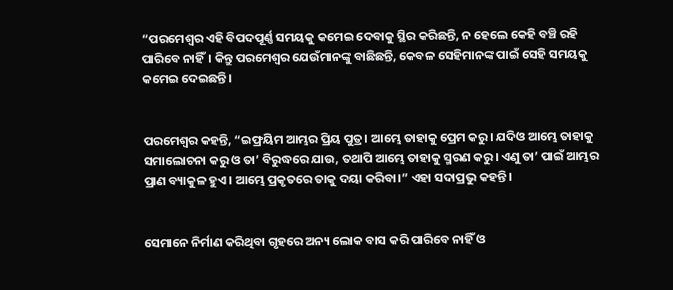“ପରମେଶ୍ୱର ଏହି ବିପଦପୂର୍ଣ୍ଣ ସମୟକୁ କମେଇ ଦେବାକୁ ସ୍ଥିର କରିଛନ୍ତି, ନ ହେଲେ କେହି ବଞ୍ଚି ରହି ପାରିବେ ନାହିଁ। କିନ୍ତୁ ପରମେଶ୍ୱର ଯେଉଁମାନଙ୍କୁ ବାଛିଛନ୍ତି, କେବଳ ସେହିମାନଙ୍କ ପାଇଁ ସେହି ସମୟକୁ କମେଇ ଦେଇଛନ୍ତି।


ପରମେଶ୍ୱର କହନ୍ତି, “ଇଫ୍ରୟିମ ଆମ୍ଭର ପ୍ରିୟ ପୁତ୍ର। ଆମ୍ଭେ ତାହାକୁ ପ୍ରେମ କରୁ। ଯଦିଓ ଆମ୍ଭେ ତାହାକୁ ସମାଲୋଚନା କରୁ ଓ ତା’ ବିରୁଦ୍ଧରେ ଯାଉ, ତଥାପି ଆମ୍ଭେ ତାହାକୁ ସ୍ମରଣ କରୁ। ଏଣୁ ତା’ ପାଇଁ ଆମ୍ଭର ପ୍ରାଣ ବ୍ୟାକୁଳ ହୁଏ। ଆମ୍ଭେ ପ୍ରକୃତରେ ତାକୁ ଦୟା କରିବା।” ଏହା ସଦାପ୍ରଭୁ କହନ୍ତି।


ସେମାନେ ନିର୍ମାଣ କରିଥିବା ଗୃହରେ ଅନ୍ୟ ଲୋକ ବାସ କରି ପାରିବେ ନାହିଁ ଓ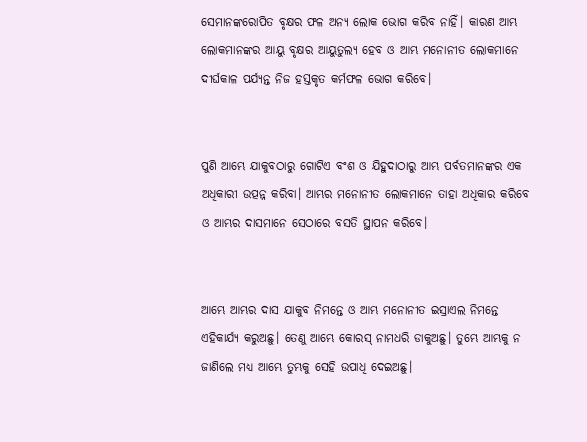ସେମାନଙ୍କରୋପିତ ବୃକ୍ଷର ଫଳ ଅନ୍ୟ ଲୋକ ଭୋଗ କରିବ ନାହିଁ। କାରଣ ଆମ୍ଭ ଲୋକମାନଙ୍କର ଆୟୁ ବୃକ୍ଷର ଆୟୁତୁଲ୍ୟ ହେବ ଓ ଆମ୍ଭ ମନୋନୀତ ଲୋକମାନେ ଦୀର୍ଘକାଳ ପର୍ଯ୍ୟନ୍ତ ନିଜ ହସ୍ତକୃତ କର୍ମଫଳ ଭୋଗ କରିବେ।


ପୁଣି ଆମ୍ଭେ ଯାକୁବଠାରୁ ଗୋଟିଏ ବଂଶ ଓ ଯିହୁଦାଠାରୁ ଆମ୍ଭ ପର୍ବତମାନଙ୍କର ଏକ ଅଧିକାରୀ ଉତ୍ପନ୍ନ କରିବା। ଆମ୍ଭର ମନୋନୀତ ଲୋକମାନେ ତାହା ଅଧିକାର କରିବେ ଓ ଆମ୍ଭର ଦାସମାନେ ସେଠାରେ ବସତି ସ୍ଥାପନ କରିବେ।


ଆମ୍ଭେ ଆମ୍ଭର ଦାସ ଯାକୁବ ନିମନ୍ତେ ଓ ଆମ୍ଭ ମନୋନୀତ ଇସ୍ରାଏଲ ନିମନ୍ତେ ଏହିକାର୍ଯ୍ୟ କରୁଅଛୁ। ତେଣୁ ଆମ୍ଭେ କୋରସ୍ ନାମଧରି ଡାକୁଅଛୁ। ତୁମ୍ଭେ ଆମ୍ଭକୁ ନ ଜାଣିଲେ ମଧ୍ୟ ଆମ୍ଭେ ତୁମ୍ଭକୁ ସେହି ଉପାଧି ଦେଇଅଛୁ।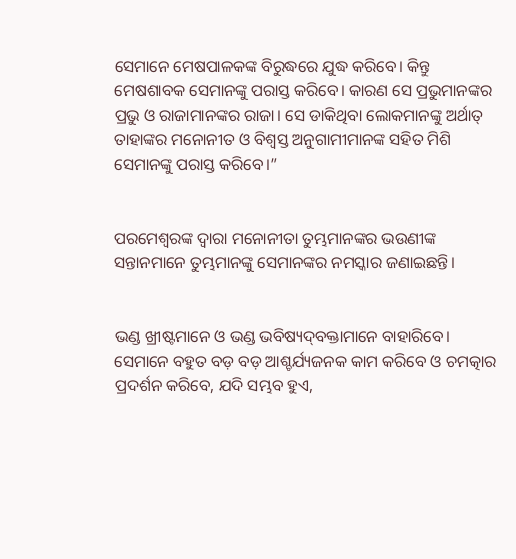ସେମାନେ ମେଷପାଳକଙ୍କ ବିରୁଦ୍ଧରେ ଯୁଦ୍ଧ କରିବେ। କିନ୍ତୁ ମେଷଶାବକ ସେମାନଙ୍କୁ ପରାସ୍ତ କରିବେ। କାରଣ ସେ ପ୍ରଭୁମାନଙ୍କର ପ୍ରଭୁ ଓ ରାଜାମାନଙ୍କର ରାଜା। ସେ ଡାକିଥିବା ଲୋକମାନଙ୍କୁ ଅର୍ଥାତ୍ ତାହାଙ୍କର ମନୋନୀତ ଓ ବିଶ୍ୱସ୍ତ ଅନୁଗାମୀମାନଙ୍କ ସହିତ ମିଶି ସେମାନଙ୍କୁ ପରାସ୍ତ କରିବେ।”


ପରମେଶ୍ୱରଙ୍କ ଦ୍ୱାରା ମନୋନୀତା ତୁମ୍ଭମାନଙ୍କର ଭଉଣୀଙ୍କ ସନ୍ତାନମାନେ ତୁମ୍ଭମାନଙ୍କୁ ସେମାନଙ୍କର ନମସ୍କାର ଜଣାଇଛନ୍ତି।


ଭଣ୍ଡ ଖ୍ରୀଷ୍ଟମାନେ ଓ ଭଣ୍ଡ ଭବିଷ୍ୟ‌‌‌‌‌‌‌ଦ୍‌‌ବକ୍ତାମାନେ ବାହାରିବେ। ସେମାନେ ବହୁତ ବଡ଼ ବଡ଼ ଆଶ୍ଚର୍ଯ୍ୟଜନକ କାମ କରିବେ ଓ ଚମତ୍କାର ପ୍ରଦର୍ଶନ କରିବେ, ଯଦି ସମ୍ଭବ ହୁଏ,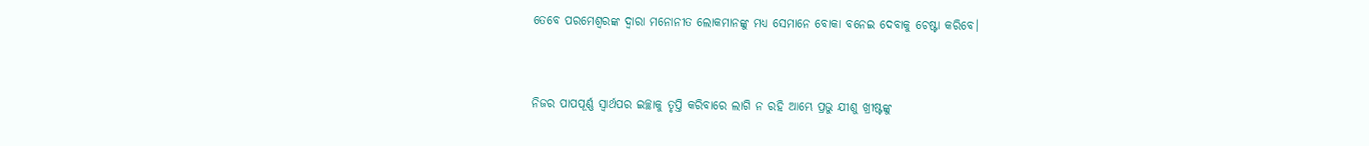ତେବେ ପରମେଶ୍ୱରଙ୍କ ଦ୍ୱାରା ମନୋନୀତ ଲୋକମାନଙ୍କୁ ମଧ୍ୟ ସେମାନେ ବୋକା ବନେଇ ଦେବାକୁ ଚେଷ୍ଟା କରିବେ।


ନିଜର ପାପପୂର୍ଣ୍ଣ ସ୍ୱାର୍ଥପର ଇଚ୍ଛାକୁ ତୃପ୍ତି କରିବାରେ ଲାଗି ନ ରହି ଆମ୍ଭେ ପ୍ରଭୁ ଯୀଶୁ ଖ୍ରୀଷ୍ଟଙ୍କୁ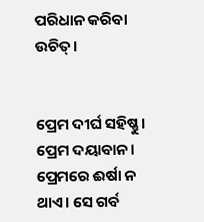ପରିଧାନ କରିବା ଉଚିତ୍।


ପ୍ରେମ ଦୀର୍ଘ ସହିଷ୍ଣୁ। ପ୍ରେମ ଦୟାବାନ। ପ୍ରେମରେ ଈର୍ଷା ନ ଥାଏ। ସେ ଗର୍ବ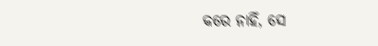କରେ ନାହିଁ, ସେ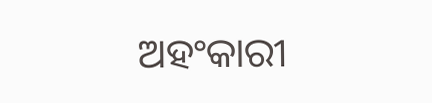ଅହଂକାରୀ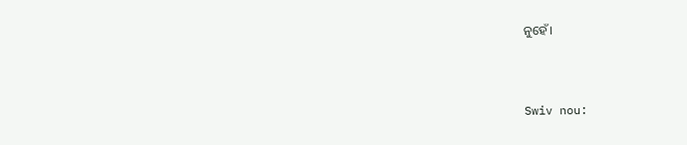ନୁହେଁ।


Swiv nou: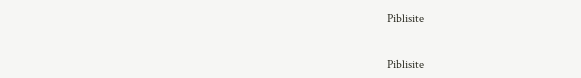Piblisite


Piblisite